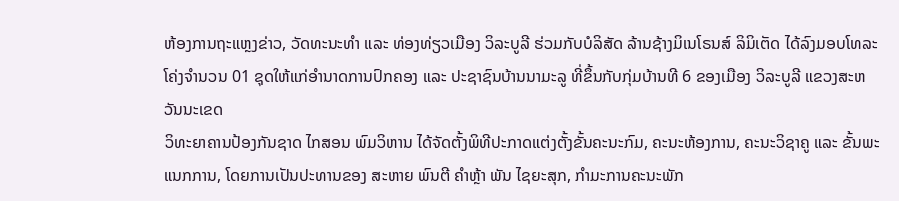ຫ້ອງການຖະແຫຼງຂ່າວ, ວັດທະນະທໍາ ແລະ ທ່ອງທ່ຽວເມືອງ ວິລະບູລີ ຮ່ວມກັບບໍລິສັດ ລ້ານຊ້າງມິເນໂຣນສ໌ ລິມິເຕັດ ໄດ້ລົງມອບໂທລະໂຄ່ງຈໍານວນ 01 ຊຸດໃຫ້ແກ່ອໍານາດການປົກຄອງ ແລະ ປະຊາຊົນບ້ານນາມະລູ ທີ່ຂຶ້ນກັບກຸ່ມບ້ານທີ 6 ຂອງເມືອງ ວິລະບູລີ ແຂວງສະຫວັນນະເຂດ
ວິທະຍາຄານປ້ອງກັນຊາດ ໄກສອນ ພົມວິຫານ ໄດ້ຈັດຕັ້ງພິທີປະກາດແຕ່ງຕັ້ງຂັ້ນຄະນະກົມ, ຄະນະຫ້ອງການ, ຄະນະວິຊາຄູ ແລະ ຂັ້ນພະແນກການ, ໂດຍການເປັນປະທານຂອງ ສະຫາຍ ພົນຕີ ຄຳຫຼ້າ ພັນ ໄຊຍະສຸກ, ກຳມະການຄະນະພັກ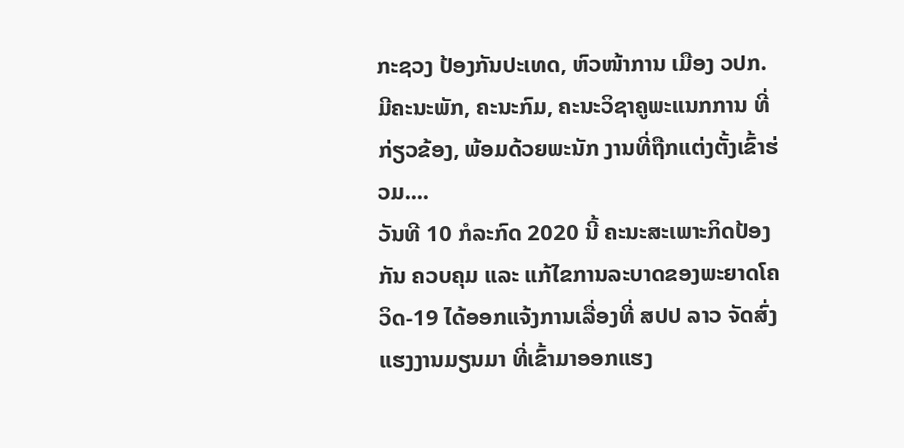ກະຊວງ ປ້ອງກັນປະເທດ, ຫົວໜ້າການ ເມືອງ ວປກ.
ມີຄະນະພັກ, ຄະນະກົມ, ຄະນະວິຊາຄູພະແນກການ ທີ່ກ່ຽວຂ້ອງ, ພ້ອມດ້ວຍພະນັກ ງານທີ່ຖືກແຕ່ງຕັ້ງເຂົ້າຮ່ວມ....
ວັນທີ 10 ກໍລະກົດ 2020 ນີ້ ຄະນະສະເພາະກິດປ້ອງກັນ ຄວບຄຸມ ແລະ ແກ້ໄຂການລະບາດຂອງພະຍາດໂຄວິດ-19 ໄດ້ອອກແຈ້ງການເລື່ອງທີ່ ສປປ ລາວ ຈັດສົ່ງແຮງງານມຽນມາ ທີ່ເຂົ້າມາອອກແຮງ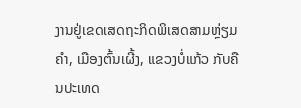ງານຢູ່ເຂດເສດຖະກິດພິເສດສາມຫຼ່ຽມຄຳ, ເມືອງຕົ້ນເຜີ້ງ, ແຂວງບໍ່ແກ້ວ ກັບຄືນປະເທດ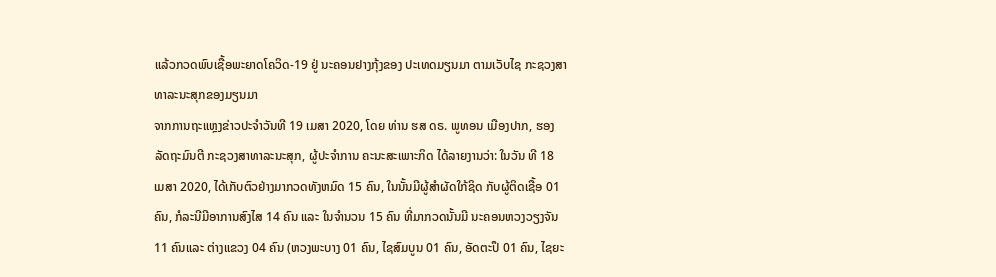ແລ້ວກວດພົບເຊື້ອພະຍາດໂຄວິດ-19 ຢູ່ ນະຄອນຢາງກຸ້ງຂອງ ປະເທດມຽນມາ ຕາມເວັບໄຊ ກະຊວງສາທາລະນະສຸກຂອງມຽນມາ
ຈາກການຖະແຫຼງຂ່າວປະຈຳວັນທີ 19 ເມສາ 2020, ໂດຍ ທ່ານ ຮສ ດຣ. ພູທອນ ເມືອງປາກ, ຮອງລັດຖະມົນຕີ ກະຊວງສາທາລະນະສຸກ, ຜູ້ປະຈໍາການ ຄະນະສະເພາະກິດ ໄດ້ລາຍງານວ່າ: ໃນວັນ ທີ 18 ເມສາ 2020, ໄດ້ເກັບຕົວຢ່າງມາກວດທັງຫມົດ 15 ຄົນ, ໃນນັ້ນມີຜູ້ສໍາຜັດໃກ້ຊິດ ກັບຜູ້ຕິດເຊື້ອ 01 ຄົນ, ກໍລະນີມີອາການສົງໄສ 14 ຄົນ ແລະ ໃນຈໍານວນ 15 ຄົນ ທີ່ມາກວດນັ້ນມີ ນະຄອນຫວງວຽງຈັນ 11 ຄົນແລະ ຕ່າງແຂວງ 04 ຄົນ (ຫວງພະບາງ 01 ຄົນ, ໄຊສົມບູນ 01 ຄົນ, ອັດຕະປຶ 01 ຄົນ, ໄຊຍະ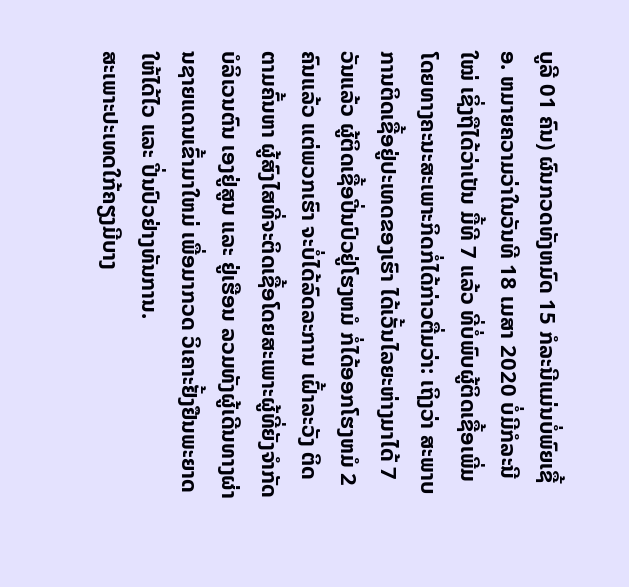ບູລີ 01 ຄົນ) ຜົນກວດທັງຫມົດ 15 ກໍລະນີແມ່ນບໍ່ພົຍເຊື້ອ. ຫມາຍຄວາມວ່າໃນວັນທີ 18 ເມສາ 2020 ບໍ່ມີກໍລະນີໃໝ່ ເຊິ່ງຖືໄດ້ວ່າເປັນ ມື້ທີ 7 ແລ້ວ ທີ່ບໍ່ພົບຜູ້ຕິດເຊື້ອເພີ່ມ
ໂດຍທາງຄະນະສະເພາະກິດກໍ່ໄດ້ກ່າວຕື່ມວ່າ: ເຖິງວ່າ ສະພາບການຕິດເຊື້ອຢູ່ປະເທດຂອງເຮົາ ໄດ້ເວັ້ນໄລຍະຫ່າງມາໄດ້ 7 ວັນແລ້ວ ຜູ້ຕິດເຊື້ອປີ່ນປົວຢູ່ໂຮງຫມໍ ກໍ່ໄດ້ອອກໂຮງຫມໍ 2 ຄົນແລ້ວ ແຕ່ພວກເຮົາ ຈະບໍ່ໄດ້ລົດລະການ ເຝົ້າລະວັງ ຕິດຕາມຄົ້ນຫາ ຜູ້ສົງໄສທີ່ຈະຕິດເຊື້ອໂດຍສະເພາະຜູ້ທີ່ຍັງຈໍາກັດບໍລິເວນຕົນ ເອງຢູ່ສູນ ແລະ ຢູ່ເຮືອນ ລວມທັງຜູ້ເດີນທາງຜ່ານຊາຍແດນເຂົ້າມາໃຫມ່ ເພື່ອມາກວດ ວິເຄາະຢັ້ງຢືນພະຍາດໃຫ້ໄດ້ໄວ ແລະ ປີ່ນປົວຢ່າງທັນການ.
ສະເພາະປະເທດໃກ້ຄຽງມີບາງ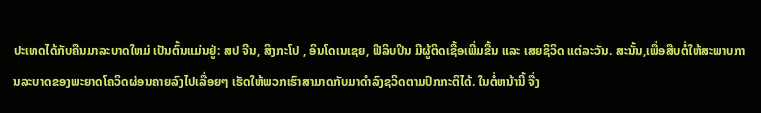ປະເທດໄດ້ກັບຄືນມາລະບາດໃຫມ່ ເປັນຕົ້ນແມ່ນຢູ່: ສປ ຈີນ, ສິງກະໂປ , ອິນໂດເນເຊຍ, ຟີລິບປິນ ມີຜູ້ຕິດເຊື້ອເພີ່ມຂື້ນ ແລະ ເສຍຊິວິດ ແຕ່ລະວັນ. ສະນັ້ນ,ເພື່ອສືບຕໍ່ໃຫ້ສະພາບການລະບາດຂອງພະຍາດໂຄວິດຜ່ອນຄາຍລົງໄປເລື່ອຍໆ ເຮັດໃຫ້ພວກເຮົາສາມາດກັບມາດໍາລົງຊວິດຕາມປົກກະຕິໄດ້. ໃນຕໍ່ຫນ້ານີ້ ຈື່ງ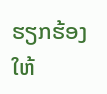ຮຽກຮ້ອງໃຫ້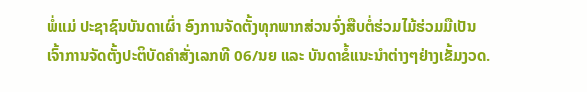ພໍ່ແມ່ ປະຊາຊົນບັນດາເຜົ່າ ອົງການຈັດຕັ້ງທຸກພາກສ່ວນຈົ່ງສືບຕໍ່ຮ່ວມໄມ້ຮ່ວມມືເປັນເຈົ້າການຈັດຕັ້ງປະຕິບັດຄໍາສັ່ງເລກທີ 06/ນຍ ແລະ ບັນດາຂໍ້ແນະນໍາຕ່າງໆຢ່າງເຂັ້ມງວດ.